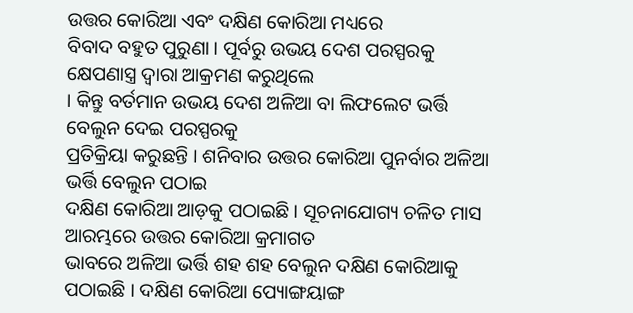ଉତ୍ତର କୋରିଆ ଏବଂ ଦକ୍ଷିଣ କୋରିଆ ମଧ୍ୟରେ
ବିବାଦ ବହୁତ ପୁରୁଣା । ପୂର୍ବରୁ ଉଭୟ ଦେଶ ପରସ୍ପରକୁ କ୍ଷେପଣାସ୍ତ୍ର ଦ୍ବାରା ଆକ୍ରମଣ କରୁଥିଲେ
। କିନ୍ତୁ ବର୍ତମାନ ଉଭୟ ଦେଶ ଅଳିଆ ବା ଲିଫଲେଟ ଭର୍ତ୍ତି ବେଲୁନ ଦେଇ ପରସ୍ପରକୁ
ପ୍ରତିକ୍ରିୟା କରୁଛନ୍ତି । ଶନିବାର ଉତ୍ତର କୋରିଆ ପୁନର୍ବାର ଅଳିଆ ଭର୍ତ୍ତି ବେଲୁନ ପଠାଇ
ଦକ୍ଷିଣ କୋରିଆ ଆଡ଼କୁ ପଠାଇଛି । ସୂଚନାଯୋଗ୍ୟ ଚଳିତ ମାସ ଆରମ୍ଭରେ ଉତ୍ତର କୋରିଆ କ୍ରମାଗତ
ଭାବରେ ଅଳିଆ ଭର୍ତ୍ତି ଶହ ଶହ ବେଲୁନ ଦକ୍ଷିଣ କୋରିଆକୁ ପଠାଇଛି । ଦକ୍ଷିଣ କୋରିଆ ପ୍ୟୋଙ୍ଗୟାଙ୍ଗ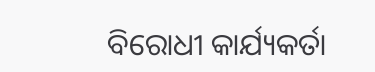ବିରୋଧୀ କାର୍ଯ୍ୟକର୍ତା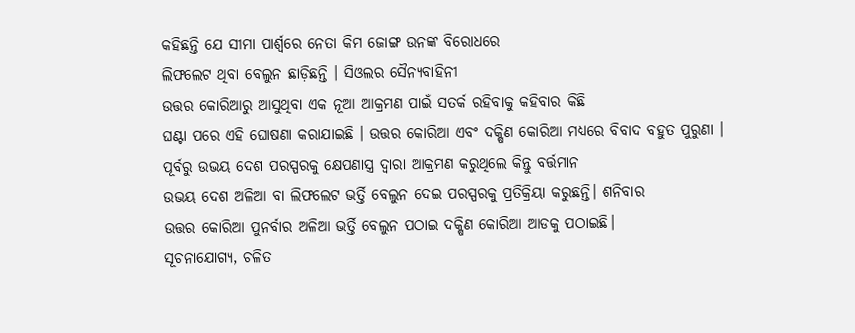କହିଛନ୍ତି ଯେ ସୀମା ପାର୍ଶ୍ବରେ ନେତା କିମ ଜୋଙ୍ଗ ଉନଙ୍କ ବିରୋଧରେ
ଲିଫଲେଟ ଥିବା ବେଲୁନ ଛାଡ଼ିଛନ୍ତି । ସିଓଲର ସୈନ୍ୟବାହିନୀ
ଉତ୍ତର କୋରିଆରୁ ଆସୁଥିବା ଏକ ନୂଆ ଆକ୍ରମଣ ପାଇଁ ସତର୍କ ରହିବାକୁ କହିବାର କିଛି
ଘଣ୍ଟା ପରେ ଏହି ଘୋଷଣା କରାଯାଇଛି । ଉତ୍ତର କୋରିଆ ଏବଂ ଦକ୍ଷିଣ କୋରିଆ ମଧ୍ୟରେ ବିବାଦ ବହୁତ ପୁରୁଣା ।
ପୂର୍ବରୁ ଉଭୟ ଦେଶ ପରସ୍ପରକୁ କ୍ଷେପଣାସ୍ତ୍ର ଦ୍ୱାରା ଆକ୍ରମଣ କରୁଥିଲେ କିନ୍ତୁ ବର୍ତ୍ତମାନ
ଉଭୟ ଦେଶ ଅଳିଆ ବା ଲିଫଲେଟ ଭର୍ତ୍ତି ବେଲୁନ ଦେଇ ପରସ୍ପରକୁ ପ୍ରତିକ୍ରିୟା କରୁଛନ୍ତି। ଶନିବାର
ଉତ୍ତର କୋରିଆ ପୁନର୍ବାର ଅଳିଆ ଭର୍ତ୍ତି ବେଲୁନ ପଠାଇ ଦକ୍ଷିଣ କୋରିଆ ଆଡକୁ ପଠାଇଛି।
ସୂଚନାଯୋଗ୍ୟ, ଚଳିତ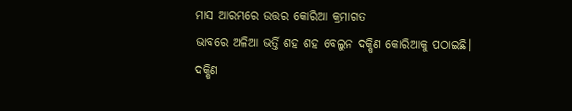ମାସ ଆରମ୍ଭରେ ଉତ୍ତର କୋରିଆ କ୍ରମାଗତ
ଭାବରେ ଅଳିଆ ଭର୍ତ୍ତି ଶହ ଶହ ବେଲୁନ ଦକ୍ଷିଣ କୋରିଆକୁ ପଠାଇଛି।
ଦକ୍ଷିଣ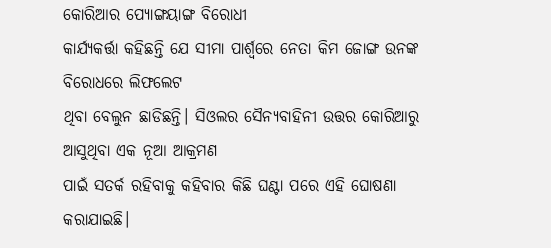କୋରିଆର ପ୍ୟୋଙ୍ଗୟାଙ୍ଗ ବିରୋଧୀ
କାର୍ଯ୍ୟକର୍ତ୍ତା କହିଛନ୍ତି ଯେ ସୀମା ପାର୍ଶ୍ୱରେ ନେତା କିମ ଜୋଙ୍ଗ ଉନଙ୍କ ବିରୋଧରେ ଲିଫଲେଟ
ଥିବା ବେଲୁନ ଛାଡିଛନ୍ତି। ସିଓଲର ସୈନ୍ୟବାହିନୀ ଉତ୍ତର କୋରିଆରୁ ଆସୁଥିବା ଏକ ନୂଆ ଆକ୍ରମଣ
ପାଇଁ ସତର୍କ ରହିବାକୁ କହିବାର କିଛି ଘଣ୍ଟା ପରେ ଏହି ଘୋଷଣା କରାଯାଇଛି।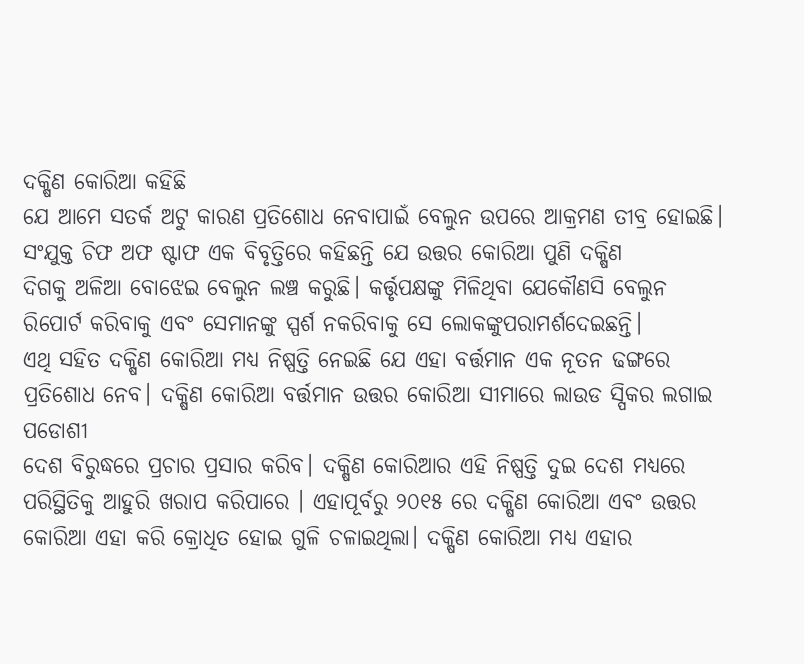ଦକ୍ଷିଣ କୋରିଆ କହିଛି
ଯେ ଆମେ ସତର୍କ ଅଟୁ କାରଣ ପ୍ରତିଶୋଧ ନେବାପାଇଁ ବେଲୁନ ଉପରେ ଆକ୍ରମଣ ତୀବ୍ର ହୋଇଛି।
ସଂଯୁକ୍ତ ଚିଫ ଅଫ ଷ୍ଟାଫ ଏକ ବିବୃତ୍ତିରେ କହିଛନ୍ତି ଯେ ଉତ୍ତର କୋରିଆ ପୁଣି ଦକ୍ଷିଣ
ଦିଗକୁ ଅଳିଆ ବୋଝେଇ ବେଲୁନ ଲଞ୍ଚ କରୁଛି। କର୍ତ୍ତୃପକ୍ଷଙ୍କୁ ମିଳିଥିବା ଯେକୌଣସି ବେଲୁନ
ରିପୋର୍ଟ କରିବାକୁ ଏବଂ ସେମାନଙ୍କୁ ସ୍ପର୍ଶ ନକରିବାକୁ ସେ ଲୋକଙ୍କୁପରାମର୍ଶଦେଇଛନ୍ତି।
ଏଥି ସହିତ ଦକ୍ଷିଣ କୋରିଆ ମଧ୍ୟ ନିଷ୍ପତ୍ତି ନେଇଛି ଯେ ଏହା ବର୍ତ୍ତମାନ ଏକ ନୂତନ ଢଙ୍ଗରେ
ପ୍ରତିଶୋଧ ନେବ। ଦକ୍ଷିଣ କୋରିଆ ବର୍ତ୍ତମାନ ଉତ୍ତର କୋରିଆ ସୀମାରେ ଲାଉଡ ସ୍ପିକର ଲଗାଇ ପଡୋଶୀ
ଦେଶ ବିରୁଦ୍ଧରେ ପ୍ରଚାର ପ୍ରସାର କରିବ। ଦକ୍ଷିଣ କୋରିଆର ଏହି ନିଷ୍ପତ୍ତି ଦୁଇ ଦେଶ ମଧ୍ୟରେ
ପରିସ୍ଥିତିକୁ ଆହୁରି ଖରାପ କରିପାରେ । ଏହାପୂର୍ବରୁ ୨୦୧୫ ରେ ଦକ୍ଷିଣ କୋରିଆ ଏବଂ ଉତ୍ତର
କୋରିଆ ଏହା କରି କ୍ରୋଧିତ ହୋଇ ଗୁଳି ଚଳାଇଥିଲା। ଦକ୍ଷିଣ କୋରିଆ ମଧ୍ୟ ଏହାର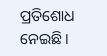ପ୍ରତିଶୋଧ ନେଇଛି।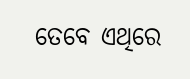ତେବେ ଏଥିରେ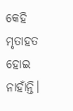କେହି ମୃତାହତ ହୋଇ ନାହାଁନ୍ତି।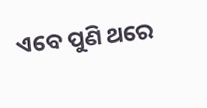ଏବେ ପୁଣି ଥରେ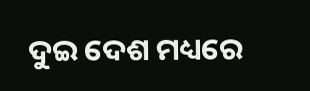ଦୁଇ ଦେଶ ମଧ୍ୟରେ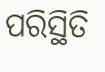ପରିସ୍ଥିତି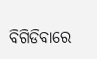ବିଗିଡିବାରେ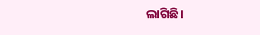ଲାଗିଛି।